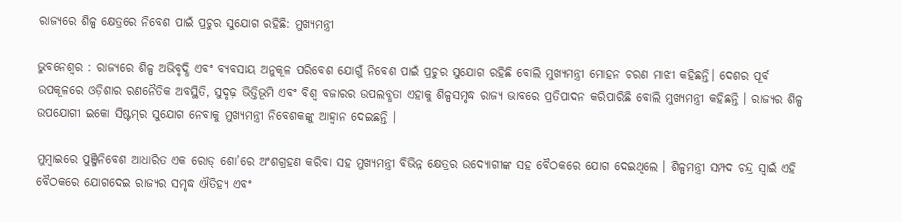ରାଜ୍ୟରେ ଶିଳ୍ପ କ୍ଷେତ୍ରରେ ନିବେଶ ପାଇଁ ପ୍ରଚୁର ସୁଯୋଗ ରହିଛି: ମୁଖ୍ୟମନ୍ତ୍ରୀ

ଭୁବନେଶ୍ୱର : ରାଜ୍ୟରେ ଶିଳ୍ପ ଅଭିବୃଦ୍ଧି ଏବଂ ବ୍ୟବସାୟ ଅନୁକୂଳ ପରିବେଶ ଯୋଗୁଁ ନିବେଶ ପାଇଁ ପ୍ରଚୁର ସୁଯୋଗ ରହିଛି ବୋଲି ମୁଖ୍ୟମନ୍ତ୍ରୀ ମୋହନ ଚରଣ ମାଝୀ କହିଛନ୍ତି। ଦେଶର ପୂର୍ବ ଉପକୂଳରେ ଓଡ଼ିଶାର ରଣନୈତିକ ଅବସ୍ଥିତି, ସୁଦୃଢ଼ ଭିତ୍ତିଭୂମି ଏବଂ ବିଶ୍ୱ ବଜାରର ଉପଲବ୍ଧତା ଏହାକୁ ଶିଳ୍ପସମୃଦ୍ଧ ରାଜ୍ୟ ଭାବରେ ପ୍ରତିପାଦନ କରିପାରିଛି ବୋଲି ମୁଖ୍ୟମନ୍ତ୍ରୀ କହିଛନ୍ତି । ରାଜ୍ୟର ଶିଳ୍ପ ଉପଯୋଗୀ ଇକୋ ସିଷ୍ଟମ୍‍ର ସୁଯୋଗ ନେବାକୁ ମୁଖ୍ୟମନ୍ତ୍ରୀ ନିବେଶକଙ୍କୁ ଆହ୍ୱାନ ଦେଇଛନ୍ତି ।

ମୁମ୍ବାଇରେ ପୁଞ୍ଜିନିବେଶ ଆଧାରିତ ଏକ ରୋଡ୍‍ ଶୋ’ରେ ଅଂଶଗ୍ରହଣ କରିବା ସହ ମୁଖ୍ୟମନ୍ତ୍ରୀ ବିଭିନ୍ନ କ୍ଷେତ୍ରର ଉଦ୍ୟୋଗୀଙ୍କ ସହ ବୈଠକରେ ଯୋଗ ଦେଇଥିଲେ । ଶିଳ୍ପମନ୍ତ୍ରୀ ସମ୍ପଦ ଚନ୍ଦ୍ର ସ୍ୱାଇଁ ଏହି ବୈଠକରେ ଯୋଗଦେଇ ରାଜ୍ୟର ସମୃଦ୍ଧ ଐତିହ୍ୟ ଏବଂ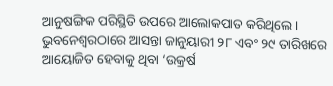ଆନୁଷଙ୍ଗିକ ପରିସ୍ଥିତି ଉପରେ ଆଲୋକପାତ କରିଥିଲେ । ଭୁବନେଶ୍ୱରଠାରେ ଆସନ୍ତା ଜାନୁୟାରୀ ୨୮ ଏବଂ ୨୯ ତାରିଖରେ ଆୟୋଜିତ ହେବାକୁ ଥିବା ‘ଉକ୍ରର୍ଷ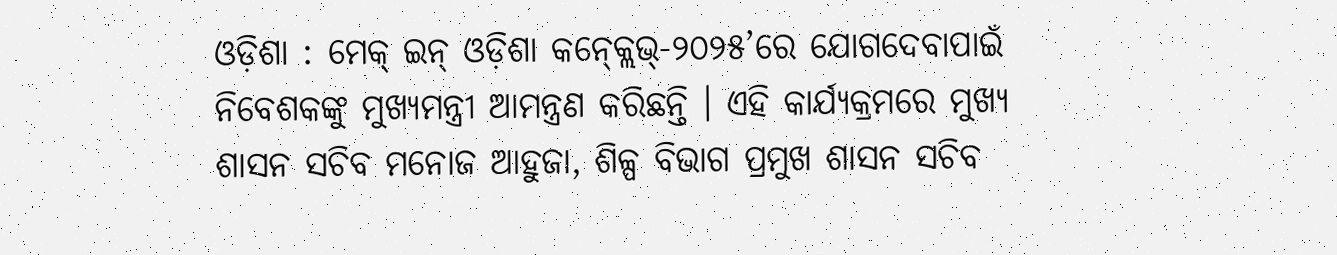ଓଡ଼ିଶା : ମେକ୍‍ ଇନ୍‍ ଓଡ଼ିଶା କନ୍‍କ୍ଲେଭ୍‍-୨୦୨୫’ରେ ଯୋଗଦେବାପାଇଁ ନିବେଶକଙ୍କୁ ମୁଖ୍ୟମନ୍ତ୍ରୀ ଆମନ୍ତ୍ରଣ କରିଛନ୍ତି । ଏହି କାର୍ଯ୍ୟକ୍ରମରେ ମୁଖ୍ୟ ଶାସନ ସଚିବ ମନୋଜ ଆହୁଜା, ଶିଳ୍ପ ବିଭାଗ ପ୍ରମୁଖ ଶାସନ ସଚିବ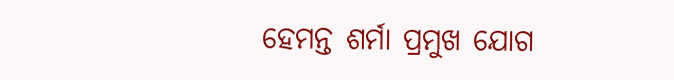ହେମନ୍ତ ଶର୍ମା ପ୍ରମୁଖ ଯୋଗ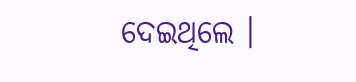ଦେଇଥିଲେ ।